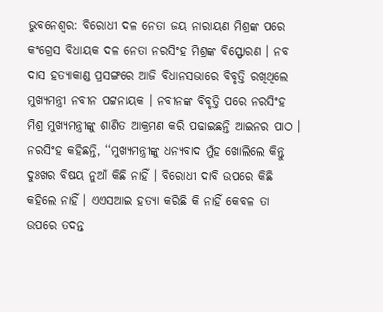ଭୁବନେଶ୍ବର: ବିରୋଧୀ ଦଳ ନେତା ଜୟ ନାରାୟଣ ମିଶ୍ରଙ୍କ ପରେ କଂଗ୍ରେସ ବିଧାୟକ ଦଳ ନେତା ନରସିଂହ ମିଶ୍ରଙ୍କ ବିସ୍ଫୋରଣ । ନବ ଦାସ ହତ୍ୟାକାଣ୍ଡ ପ୍ରସଙ୍ଗରେ ଆଜି ବିଧାନସଭାରେ ବିବୃତ୍ତି ରଖିଥିଲେ ମୁଖ୍ୟମନ୍ତ୍ରୀ ନବୀନ ପଟ୍ଟନାୟକ । ନବୀନଙ୍କ ବିବୃତ୍ତି ପରେ ନରସିଂହ ମିଶ୍ର ମୁଖ୍ୟମନ୍ତ୍ରୀଙ୍କୁ ଶାଣିତ ଆକ୍ରମଣ କରି ପଢାଇଛନ୍ତି ଆଇନର ପାଠ ।
ନରସିଂହ କହିଛନ୍ତି, ‘‘ମୁଖ୍ୟମନ୍ତ୍ରୀଙ୍କୁ ଧନ୍ୟବାଦ ମୁଁହ ଖୋଲିଲେ କିନ୍ତୁ ଦୁଃଖର ବିଷୟ ନୁଆଁ କିଛି ନାହିଁ । ବିରୋଧୀ ଦାବି ଉପରେ କିଛି କହିଲେ ନାହିଁ । ଏଏସଆଇ ହତ୍ୟା କରିଛି କି ନାହିଁ କେବଳ ତା ଉପରେ ତଦନ୍ତ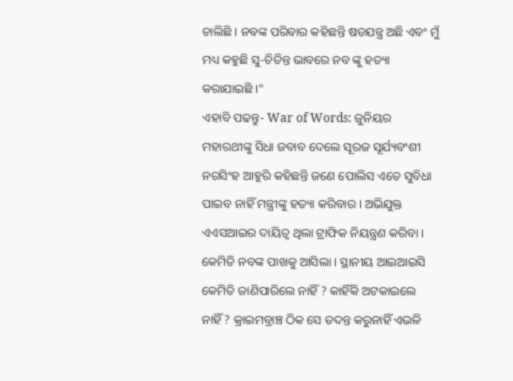ଚାଲିଛି । ନବଙ୍କ ପରିବାର କହିଛନ୍ତି ଷଡଯନ୍ତ୍ର ଅଛି ଏବଂ ମୁଁ ମଧ୍ୟ କହୁଛି ସୁ-ଚିତିନ୍ତ ଭାବରେ ନବ ଙ୍କୁ ହତ୍ୟା କରାଯାଇଛି ।"
ଏହାବି ପଢନ୍ତୁ- War of Words: ଜୁନିୟର ମହାରଥୀଙ୍କୁ ସିଧା ଜବାବ ଦେଲେ ସୂରଜ ସୂର୍ଯ୍ୟବଂଶୀ
ନରସିଂହ ଆହୁରି କହିଛନ୍ତି ଜଣେ ପୋଲିସ ଏତେ ସୁବିଧା ପାଇବ ନାହିଁ ମନ୍ତ୍ରୀଙ୍କୁ ହତ୍ୟା କରିବାର । ଅଭିଯୁକ୍ତ ଏଏସଆଇର ଦାୟିତ୍ୱ ଥିଲା ଟ୍ରାଫିକ ନିୟନ୍ତ୍ରଣ କରିବା । କେମିତି ନବଙ୍କ ପାଖକୁ ଆସିଲା । ସ୍ଥାନୀୟ ଆଇଆଇସି କେମିତି ଜାଣିପାରିଲେ ନାହିଁ ? କାହିଁକି ଅଟକାଇଲେ ନାହିଁ? କ୍ରାଇମବ୍ରାଞ୍ଚ ଠିକ ସେ ତଦନ୍ତ କରୁନାହିଁ ଏଭଳି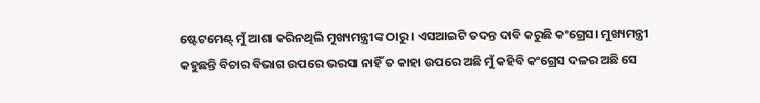ଷ୍ଟେଟମେଣ୍ଟ୍ ମୁଁ ଆଶା କରିନଥିଲି ମୁଖ୍ୟମନ୍ତ୍ରୀଙ୍କ ଠାରୁ । ଏସଆଇଟି ତଦନ୍ତ ଦାବି କରୁଛି କଂଗ୍ରେସ। ମୁଖ୍ୟମନ୍ତ୍ରୀ କହୁଛନ୍ତି ବିଚାର ବିଭାଗ ଉପରେ ଭରସା ନାହିଁ ତ କାହା ଉପରେ ଅଛି ମୁଁ କହିବି କଂଗ୍ରେସ ଦଳର ଅଛି ସେ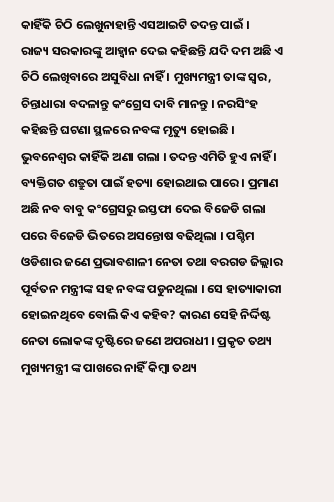କାହିଁକି ଚିଠି ଲେଖୁନାହାନ୍ତି ଏସଆଇଟି ତଦନ୍ତ ପାଇଁ ।
ରାଜ୍ୟ ସରକାରଙ୍କୁ ଆହ୍ବାନ ଦେଇ କହିଛନ୍ତି ଯଦି ଦମ ଅଛି ଏ ଚିଠି ଲେଖିବାରେ ଅସୁବିଧା ନାହିଁ । ମୁଖ୍ୟମନ୍ତ୍ରୀ ତାଙ୍କ ସ୍ୱର, ଚିନ୍ତାଧାରା ବଦଳାନ୍ତୁ କଂଗ୍ରେସ ଦାବି ମାନନ୍ତୁ । ନରସିଂହ କହିଛନ୍ତି ଘଟଣା ସ୍ଥଳରେ ନବଙ୍କ ମୃତ୍ୟୁ ହୋଇଛି । ଭୁବନେଶ୍ୱର କାହିଁକି ଅଣା ଗଲା । ତଦନ୍ତ ଏମିତି ହୁଏ ନାହିଁ । ବ୍ୟକ୍ତିଗତ ଶତ୍ରୁତା ପାଇଁ ହତ୍ୟା ହୋଇଥାଇ ପାରେ । ପ୍ରମାଣ ଅଛି ନବ ବାବୁ କଂଗ୍ରେସରୁ ଇସ୍ତଫା ଦେଇ ବିଜେଡି ଗଲା ପରେ ବିଜେଡି ଭିତରେ ଅସନ୍ତୋଷ ବଢିଥିଲା । ପଶ୍ଚିମ ଓଡିଶାର ଜଣେ ପ୍ରଭାବଶାଳୀ ନେତା ତଥା ବରଗଡ ଜିଲ୍ଲାର ପୂର୍ବତନ ମନ୍ତ୍ରୀଙ୍କ ସହ ନବଙ୍କ ପଡୁନଥିଲା । ସେ ହାତ୍ୟାକାରୀ ହୋଇନଥିବେ ବୋଲି କିଏ କହିବ? କାରଣ ସେହି ନିର୍ଦ୍ଦିଷ୍ଟ ନେତା ଲୋକଙ୍କ ଦୃଷ୍ଟିରେ ଜଣେ ଅପରାଧୀ । ପ୍ରକୃତ ତଥ୍ୟ ମୁଖ୍ୟମନ୍ତ୍ରୀ ଙ୍କ ପାଖରେ ନାହିଁ କିମ୍ବା ତଥ୍ୟ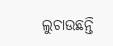ଲୁଚାଉଛନ୍ତି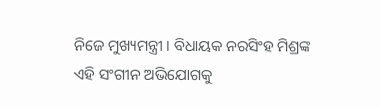ନିଜେ ମୁଖ୍ୟମନ୍ତ୍ରୀ । ବିଧାୟକ ନରସିଂହ ମିଶ୍ରଙ୍କ ଏହି ସଂଗୀନ ଅଭିଯୋଗକୁ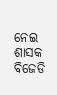ନେଇ ଶାସକ ବିଜେଡି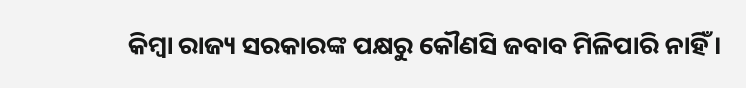କିମ୍ବା ରାଜ୍ୟ ସରକାରଙ୍କ ପକ୍ଷରୁ କୌଣସି ଜବାବ ମିଳିପାରି ନାହିଁ ।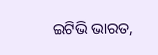ଇଟିଭି ଭାରତ,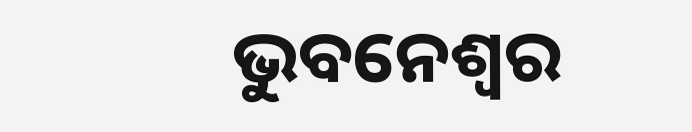ଭୁବନେଶ୍ବର